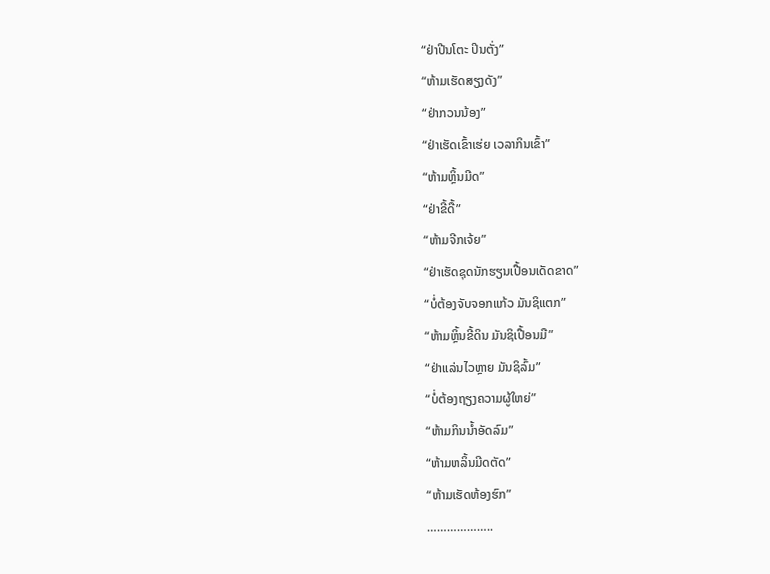“ຢ່າປີນໂຕະ ປິນຕັ່ງ”
“ຫ້າມເຮັດສຽງດັງ”
“ຢ່າກວນນ້ອງ”
“ຢ່າເຮັດເຂົ້າເຮ່ຍ ເວລາກິນເຂົ້າ”
“ຫ້າມຫຼິ້ນມີດ”
“ຢ່າຂີ້ດື້”
“ຫ້າມຈີກເຈ້ຍ”
“ຢ່າເຮັດຊຸດນັກຮຽນເປື້ອນເດັດຂາດ”
“ບໍ່ຕ້ອງຈັບຈອກແກ້ວ ມັນຊິແຕກ”
“ຫ້າມຫຼິ້ນຂີ້ດິນ ມັນຊິເປື້ອນມື”
“ຢ່າແລ່ນໄວຫຼາຍ ມັນຊິລົ້ມ”
“ບໍ່ຕ້ອງຖຽງຄວາມຜູ້ໃຫຍ່”
“ຫ້າມກິນນໍ້າອັດລົມ”
“ຫ້າມຫລິ້ນມີດຕັດ”
“ຫ້າມເຮັດຫ້ອງຮົກ”
………………..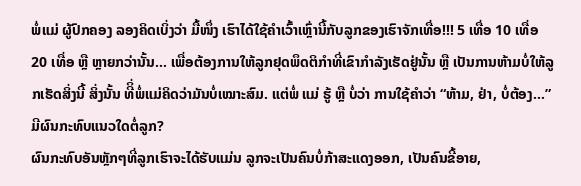ພໍ່ແມ່ ຜູ້ປົກຄອງ ລອງຄິດເບິ່ງວ່າ ມື້ໜຶ່ງ ເຮົາໄດ້ໃຊ້ຄຳເວົ້າເຫຼົ່ານີ້ກັບລູກຂອງເຮົາຈັກເທື່ອ!!! 5 ເທື່ອ 10 ເທື່ອ 20 ເທື່ອ ຫຼື ຫຼາຍກວ່ານັ້ນ… ເພື່ອຕ້ອງການໃຫ້ລູກຢຸດພຶດຕິກຳທີ່ເຂົາກຳລັງເຮັດຢູ່ນັ້ນ ຫຼື ເປັນການຫ້າມບໍ່ໃຫ້ລູກເຮັດສິ່ງນີ້ ສິ່ງນັ້ນ ທີິ່ພໍ່ແມ່ຄິດວ່າມັນບໍ່ເໝາະສົມ. ແຕ່ພໍ່ ແມ່ ຮູ້ ຫຼື ບໍ່ວ່າ ການໃຊ້ຄຳວ່າ “ຫ້າມ, ຢ່າ, ບໍ່ຕ້ອງ…” ມີຜົນກະທົບແນວໃດຕໍ່ລູກ?
ຜົນກະທົບອັນຫຼັກໆທີ່ລູກເຮົາຈະໄດ້ຮັບແມ່ນ ລູກຈະເປັນຄົນບໍ່ກ້າສະແດງອອກ, ເປັນຄົນຂີ້ອາຍ,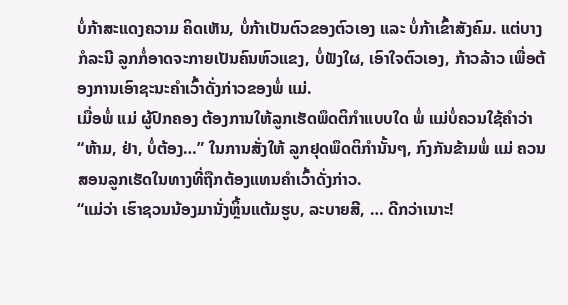ບໍ່ກ້າສະແດງຄວາມ ຄິດເຫັນ, ບໍ່ກ້າເປັນຕົວຂອງຕົວເອງ ແລະ ບໍ່ກ້າເຂົ້າສັງຄົມ. ແຕ່ບາງກໍລະນີ ລູກກໍ່ອາດຈະກາຍເປັນຄົນຫົວແຂງ, ບໍ່ຟັງໃຜ, ເອົາໃຈຕົວເອງ, ກ້າວລ້າວ ເພື່ອຕ້ອງການເອົາຊະນະຄຳເວົ້າດັ່ງກ່າວຂອງພໍ່ ແມ່.
ເມື່ອພໍ່ ແມ່ ຜູ້ປົກຄອງ ຕ້ອງການໃຫ້ລູກເຮັດພຶດຕິກໍາແບບໃດ ພໍ່ ແມ່ບໍ່ຄວນໃຊ້ຄຳວ່າ “ຫ້າມ, ຢ່າ, ບໍ່ຕ້ອງ…” ໃນການສັ່ງໃຫ້ ລູກຢຸດພຶດຕິກຳນັ້ນໆ, ກົງກັນຂ້າມພໍ່ ແມ່ ຄວນສອນລູກເຮັດໃນທາງທີ່ຖືກຕ້ອງແທນຄຳເວົ້າດັ່ງກ່າວ.
“ແມ່ວ່າ ເຮົາຊວນນ້ອງມານັ່ງຫຼິ້ນແຕ້ມຮູບ, ລະບາຍສີ, … ດີກວ່າເນາະ!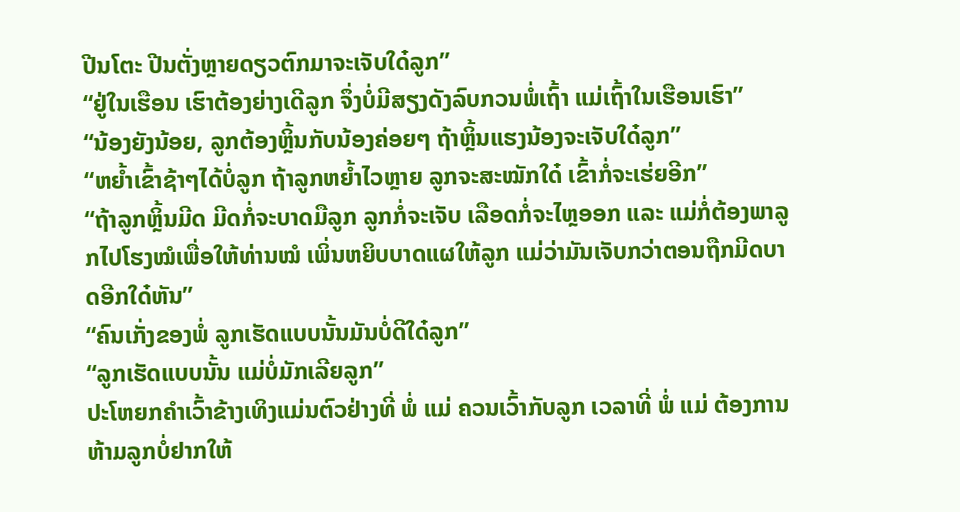ປີນໂຕະ ປີນຕັ່ງຫຼາຍດຽວຕົກມາຈະເຈັບໃດ໋ລູກ”
“ຢູ່ໃນເຮືອນ ເຮົາຕ້ອງຍ່າງເດີລູກ ຈຶ່ງບໍ່ມີສຽງດັງລົບກວນພໍ່ເຖົ້າ ແມ່ເຖົ້າໃນເຮືອນເຮົາ”
“ນ້ອງຍັງນ້ອຍ, ລູກຕ້ອງຫຼິ້ນກັບນ້ອງຄ່ອຍໆ ຖ້າຫຼິ້ນແຮງນ້ອງຈະເຈັບໃດ໋ລູກ”
“ຫຍໍ້າເຂົ້າຊ້າໆໄດ້ບໍ່ລູກ ຖ້າລູກຫຍໍ້າໄວຫຼາຍ ລູກຈະສະໝັກໃດ໋ ເຂົ້າກໍ່ຈະເຮ່ຍອີກ”
“ຖ້າລູກຫຼິ້ນມີດ ມີດກໍ່ຈະບາດມືລູກ ລູກກໍ່ຈະເຈັບ ເລືອດກໍ່ຈະໄຫຼອອກ ແລະ ແມ່ກໍ່ຕ້ອງພາລູກໄປໂຮງໝໍເພື່ອໃຫ້ທ່ານໝໍ ເພິ່ນຫຍິບບາດແຜໃຫ້ລູກ ແມ່ວ່າມັນເຈັບກວ່າຕອນຖືກມີດບາດອີກໃດ໋ຫັນ”
“ຄົນເກັ່ງຂອງພໍ່ ລູກເຮັດແບບນັ້ນມັນບໍ່ດີໃດ໋ລູກ”
“ລູກເຮັດແບບນັ້ນ ແມ່ບໍ່ມັກເລີຍລູກ”
ປະໂຫຍກຄຳເວົ້າຂ້າງເທິງແມ່ນຕົວຢ່າງທີ່ ພໍ່ ແມ່ ຄວນເວົ້າກັບລູກ ເວລາທີ່ ພໍ່ ແມ່ ຕ້ອງການຫ້າມລູກບໍ່ຢາກໃຫ້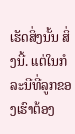ເຮັດສິ່ງນັ້ນ ສິ່ງນີ້. ແຕ່ໃນກໍລະນີທີ່ລູກຂອງເຮົາຕ້ອງ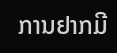ການຢາກມີ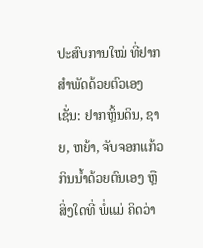ປະສົບການໃໝ່ ທີ່ຢາກສຳພັດດ້ວຍຕົວເອງເຊັ່ນ: ຢາກຫຼິ້ນດິນ, ຊາຍ, ຫຍ້າ, ຈັບຈອກແກ້ວກິນນໍ້າດ້ວຍຕົນເອງ ຫຼື ສິ່ງໃດທີ່ ພໍ່ແມ່ ຄິດວ່າ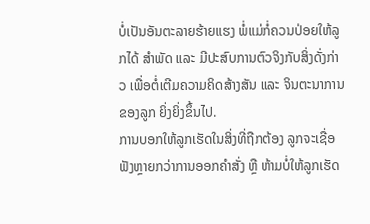ບໍ່ເປັນອັນຕະລາຍຮ້າຍແຮງ ພໍ່ແມ່ກໍ່ຄວນປ່ອຍໃຫ້ລູກໄດ້ ສຳພັດ ແລະ ມີປະສົບການຕົວຈິງກັບສິ່ງດັ່ງກ່າວ ເພື່ອຕໍ່ເຕີມຄວາມຄິດສ້າງສັນ ແລະ ຈິນຕະນາການຂອງລູກ ຍິ່ງຍິ່ງຂຶ້ນໄປ.
ການບອກໃຫ້ລູກເຮັດໃນສິ່ງທີ່ຖືກຕ້ອງ ລູກຈະເຊື່ອຟັງຫຼາຍກວ່າການອອກຄຳສັ່ງ ຫຼື ຫ້າມບໍ່ໃຫ້ລູກເຮັດ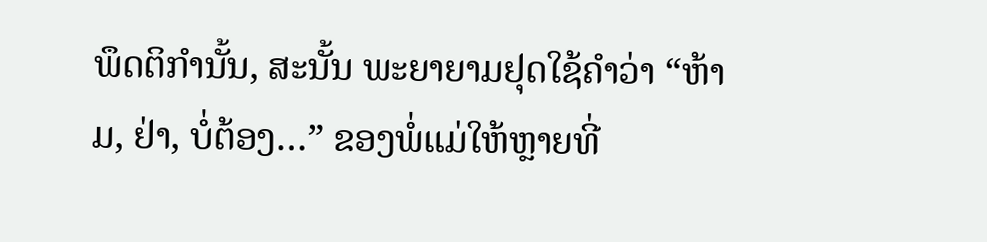ພຶດຕິກຳນັ້ນ, ສະນັ້ນ ພະຍາຍາມຢຸດໃຊ້ຄຳວ່າ “ຫ້າມ, ຢ່າ, ບໍ່ຕ້ອງ…” ຂອງພໍ່ແມ່ໃຫ້ຫຼາຍທີ່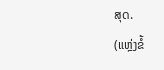ສຸດ.
(ແຫຼ່ງຂໍ້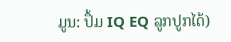ມູນ: ປຶ້ມ IQ EQ ລູກປູກໄດ້)